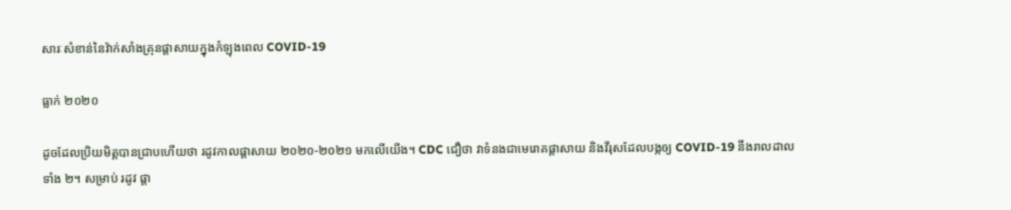សារៈសំខាន់នៃវ៉ាក់សាំងគ្រុនផ្តាសាយក្នុងកំឡុងពេល COVID-19

ធ្លាក់ ២០២០

ដូចដែលប្រិយមិត្តបានជ្រាបហើយថា រដូវកាលផ្តាសាយ ២០២០-២០២១ មកលើយើង។ CDC ជឿថា វាទំនងជាមេរោគផ្តាសាយ និងវីរុសដែលបង្កឲ្យ COVID-19 នឹងរាលដាលទាំង ២។ សម្រាប់ រដូវ ផ្តា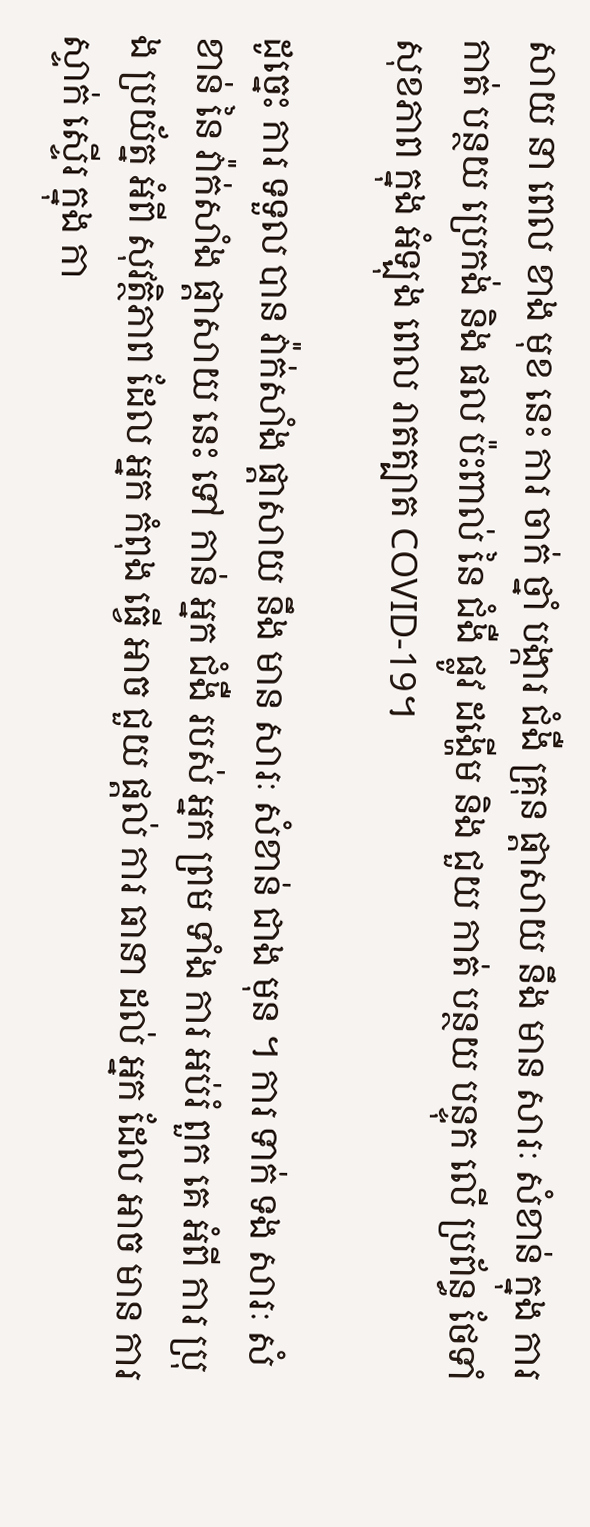សាយ នា ពេល ខាង មុខ នេះ ការ ចាក់ ថ្នាំ បង្ការ ជំងឺ គ្រុន ផ្តាសាយ នឹង មាន សារៈ សំខាន់ ក្នុង ការ កាត់ បន្ថយ ប្រេកង់ និង ផល ប៉ះពាល់ នៃ ជំងឺ ផ្លូវ ដង្ហើម និង ជួយ កាត់ បន្ថយ បន្ទុក លើ ប្រព័ន្ធ ថែទាំ សុខភាព ក្នុង អំឡុង ពេល រាតត្បាត COVID-19។

ដូច្នេះ ការ ទទួល បាន វ៉ាក់សាំង ផ្តាសាយ នឹង មាន សារៈ សំខាន់ ជាង មុន ។ ការ ទាក់ ទង សារៈ សំខាន់ នៃ វ៉ាក់សាំង ផ្តាសាយ នេះ ទៅ កាន់ អ្នក ជំងឺ របស់ អ្នក ព្រម ទាំង ការ អប់រំ ពួក គេ អំពី ការ ប្រុង ប្រយ័ត្ន អំពី សុវត្ថិភាព ដែល អ្នក កំពុង ធ្វើ អាច ជួយ ផ្តល់ ការ ធានា ដល់ អ្នក ដែល អាច មាន ការ ស្ទាក់ ស្ទើរ ក្នុង កា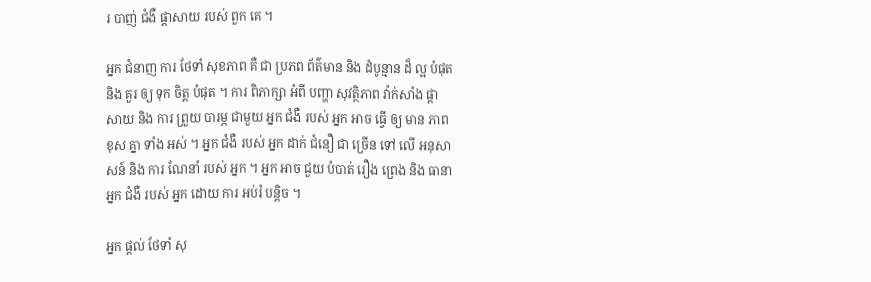រ បាញ់ ជំងឺ ផ្តាសាយ របស់ ពួក គេ ។

អ្នក ជំនាញ ការ ថែទាំ សុខភាព គឺ ជា ប្រភព ព័ត៌មាន និង ដំបូន្មាន ដ៏ ល្អ បំផុត និង គួរ ឲ្យ ទុក ចិត្ត បំផុត ។ ការ ពិភាក្សា អំពី បញ្ហា សុវត្ថិភាព វ៉ាក់សាំង ផ្តាសាយ និង ការ ព្រួយ បារម្ភ ជាមួយ អ្នក ជំងឺ របស់ អ្នក អាច ធ្វើ ឲ្យ មាន ភាព ខុស គ្នា ទាំង អស់ ។ អ្នក ជំងឺ របស់ អ្នក ដាក់ ជំនឿ ជា ច្រើន ទៅ លើ អនុសាសន៍ និង ការ ណែនាំ របស់ អ្នក ។ អ្នក អាច ជួយ បំបាត់ រឿង ព្រេង និង ធានា អ្នក ជំងឺ របស់ អ្នក ដោយ ការ អប់រំ បន្តិច ។

អ្នក ផ្តល់ ថែទាំ សុ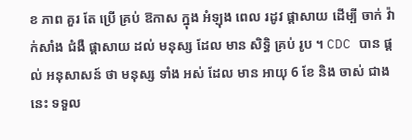ខ ភាព គួរ តែ ប្រើ គ្រប់ ឱកាស ក្នុង អំឡុង ពេល រដូវ ផ្តាសាយ ដើម្បី ចាក់ វ៉ាក់សាំង ជំងឺ ផ្តាសាយ ដល់ មនុស្ស ដែល មាន សិទ្ធិ គ្រប់ រូប ។ CDC បាន ផ្តល់ អនុសាសន៍ ថា មនុស្ស ទាំង អស់ ដែល មាន អាយុ 6 ខែ និង ចាស់ ជាង នេះ ទទួល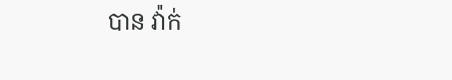បាន វ៉ាក់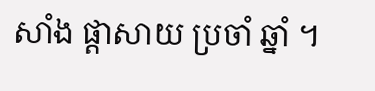សាំង ផ្តាសាយ ប្រចាំ ឆ្នាំ ។